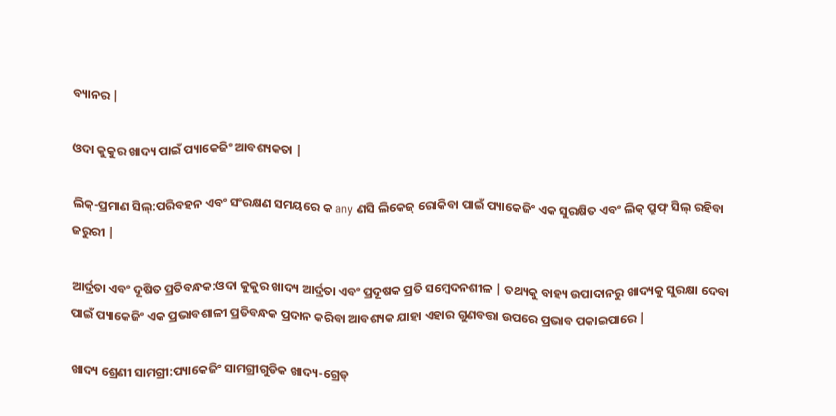ବ୍ୟାନର |

ଓଦା କୁକୁର ଖାଦ୍ୟ ପାଇଁ ପ୍ୟାକେଜିଂ ଆବଶ୍ୟକତା |

ଲିକ୍-ପ୍ରମାଣ ସିଲ୍:ପରିବହନ ଏବଂ ସଂରକ୍ଷଣ ସମୟରେ କ any ଣସି ଲିକେଜ୍ ରୋକିବା ପାଇଁ ପ୍ୟାକେଜିଂ ଏକ ସୁରକ୍ଷିତ ଏବଂ ଲିକ୍ ପ୍ରୁଫ୍ ସିଲ୍ ରହିବା ଜରୁରୀ |

ଆର୍ଦ୍ରତା ଏବଂ ଦୂଷିତ ପ୍ରତିବନ୍ଧକ:ଓଦା କୁକୁର ଖାଦ୍ୟ ଆର୍ଦ୍ରତା ଏବଂ ପ୍ରଦୂଷକ ପ୍ରତି ସମ୍ବେଦନଶୀଳ | ତଥ୍ୟକୁ ବାହ୍ୟ ଉପାଦାନରୁ ଖାଦ୍ୟକୁ ସୁରକ୍ଷା ଦେବା ପାଇଁ ପ୍ୟାକେଜିଂ ଏକ ପ୍ରଭାବଶାଳୀ ପ୍ରତିବନ୍ଧକ ପ୍ରଦାନ କରିବା ଆବଶ୍ୟକ ଯାହା ଏହାର ଗୁଣବତ୍ତା ଉପରେ ପ୍ରଭାବ ପକାଇପାରେ |

ଖାଦ୍ୟ ଶ୍ରେଣୀ ସାମଗ୍ରୀ:ପ୍ୟାକେଜିଂ ସାମଗ୍ରୀଗୁଡିକ ଖାଦ୍ୟ-ଗ୍ରେଡ୍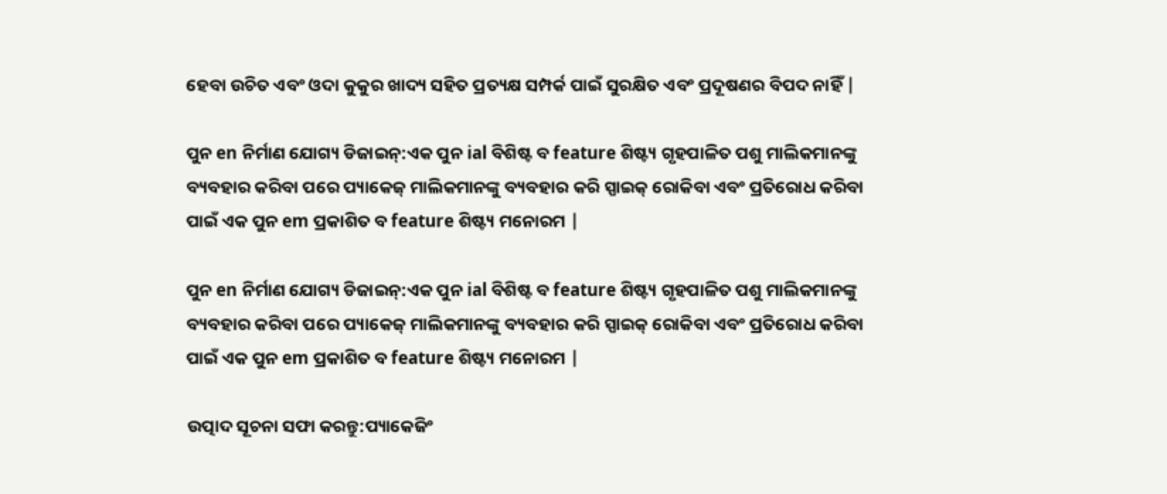ହେବା ଉଚିତ ଏବଂ ଓଦା କୁକୁର ଖାଦ୍ୟ ସହିତ ପ୍ରତ୍ୟକ୍ଷ ସମ୍ପର୍କ ପାଇଁ ସୁରକ୍ଷିତ ଏବଂ ପ୍ରଦୂଷଣର ବିପଦ ନାହିଁ |

ପୁନ en ନିର୍ମାଣ ଯୋଗ୍ୟ ଡିଜାଇନ୍:ଏକ ପୁନ ial ବିଶିଷ୍ଟ ବ feature ଶିଷ୍ଟ୍ୟ ଗୃହପାଳିତ ପଶୁ ମାଲିକମାନଙ୍କୁ ବ୍ୟବହାର କରିବା ପରେ ପ୍ୟାକେଜ୍ ମାଲିକମାନଙ୍କୁ ବ୍ୟବହାର କରି ସ୍ପାଇକ୍ ରୋକିବା ଏବଂ ପ୍ରତିରୋଧ କରିବା ପାଇଁ ଏକ ପୁନ em ପ୍ରକାଶିତ ବ feature ଶିଷ୍ଟ୍ୟ ମନୋରମ |

ପୁନ en ନିର୍ମାଣ ଯୋଗ୍ୟ ଡିଜାଇନ୍:ଏକ ପୁନ ial ବିଶିଷ୍ଟ ବ feature ଶିଷ୍ଟ୍ୟ ଗୃହପାଳିତ ପଶୁ ମାଲିକମାନଙ୍କୁ ବ୍ୟବହାର କରିବା ପରେ ପ୍ୟାକେଜ୍ ମାଲିକମାନଙ୍କୁ ବ୍ୟବହାର କରି ସ୍ପାଇକ୍ ରୋକିବା ଏବଂ ପ୍ରତିରୋଧ କରିବା ପାଇଁ ଏକ ପୁନ em ପ୍ରକାଶିତ ବ feature ଶିଷ୍ଟ୍ୟ ମନୋରମ |

ଉତ୍ପାଦ ସୂଚନା ସଫା କରନ୍ତୁ:ପ୍ୟାକେଜିଂ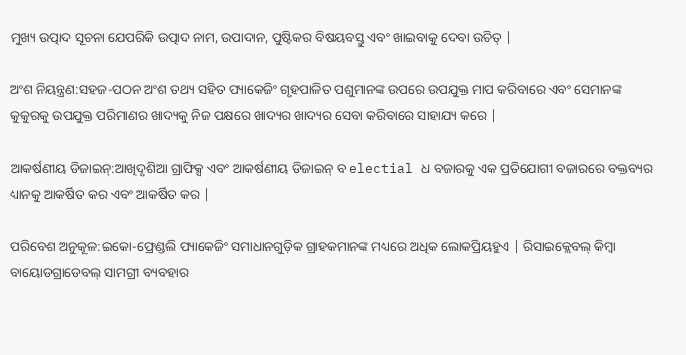ମୁଖ୍ୟ ଉତ୍ପାଦ ସୂଚନା ଯେପରିକି ଉତ୍ପାଦ ନାମ, ଉପାଦାନ, ପୁଷ୍ଟିକର ବିଷୟବସ୍ତୁ ଏବଂ ଖାଇବାକୁ ଦେବା ଉଚିତ୍ |

ଅଂଶ ନିୟନ୍ତ୍ରଣ:ସହଜ-ପଠନ ଅଂଶ ତଥ୍ୟ ସହିତ ପ୍ୟାକେଜିଂ ଗୃହପାଳିତ ପଶୁମାନଙ୍କ ଉପରେ ଉପଯୁକ୍ତ ମାପ କରିବାରେ ଏବଂ ସେମାନଙ୍କ କୁକୁରକୁ ଉପଯୁକ୍ତ ପରିମାଣର ଖାଦ୍ୟକୁ ନିଜ ପକ୍ଷରେ ଖାଦ୍ୟର ଖାଦ୍ୟର ସେବା କରିବାରେ ସାହାଯ୍ୟ କରେ |

ଆକର୍ଷଣୀୟ ଡିଜାଇନ୍:ଆଖିଦୃଶିଆ ଗ୍ରାଫିକ୍ସ ଏବଂ ଆକର୍ଷଣୀୟ ଡିଜାଇନ୍ ବ electial ଧ ବଜାରକୁ ଏକ ପ୍ରତିଯୋଗୀ ବଜାରରେ ବକ୍ତବ୍ୟର ଧ୍ୟାନକୁ ଆକର୍ଷିତ କର ଏବଂ ଆକର୍ଷିତ କର |

ପରିବେଶ ଅନୁକୂଳ:ଇକୋ-ଫ୍ରେଣ୍ଡଲି ପ୍ୟାକେଜିଂ ସମାଧାନଗୁଡ଼ିକ ଗ୍ରାହକମାନଙ୍କ ମଧ୍ୟରେ ଅଧିକ ଲୋକପ୍ରିୟହୁଏ | ରିସାଇକ୍ଲେବଲ୍ କିମ୍ବା ବାୟୋଡଗ୍ରାଡେବଲ୍ ସାମଗ୍ରୀ ବ୍ୟବହାର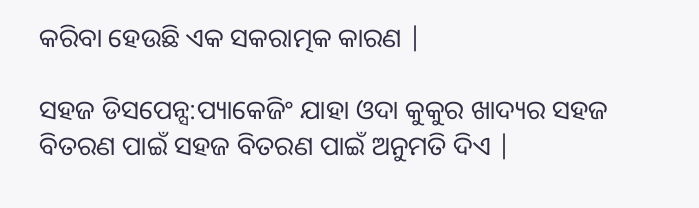କରିବା ହେଉଛି ଏକ ସକରାତ୍ମକ କାରଣ |

ସହଜ ଡିସପେନ୍ସ:ପ୍ୟାକେଜିଂ ଯାହା ଓଦା କୁକୁର ଖାଦ୍ୟର ସହଜ ବିତରଣ ପାଇଁ ସହଜ ବିତରଣ ପାଇଁ ଅନୁମତି ଦିଏ |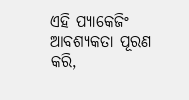ଏହି ପ୍ୟାକେଜିଂ ଆବଶ୍ୟକତା ପୂରଣ କରି,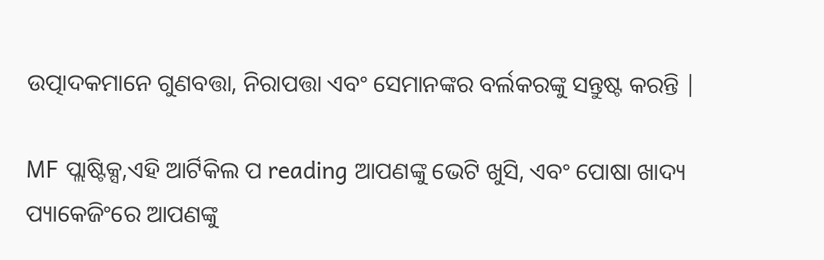ଉତ୍ପାଦକମାନେ ଗୁଣବତ୍ତା, ନିରାପତ୍ତା ଏବଂ ସେମାନଙ୍କର ବର୍ଲକରଙ୍କୁ ସନ୍ତୁଷ୍ଟ କରନ୍ତି |

MF ପ୍ଲାଷ୍ଟିକ୍ସ,ଏହି ଆର୍ଟିକିଲ ପ reading ଆପଣଙ୍କୁ ଭେଟି ଖୁସି, ଏବଂ ପୋଷା ଖାଦ୍ୟ ପ୍ୟାକେଜିଂରେ ଆପଣଙ୍କୁ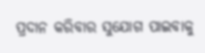ପ୍ରଦାନ କରିବାର ସୁଯୋଗ ପାଇବାକୁ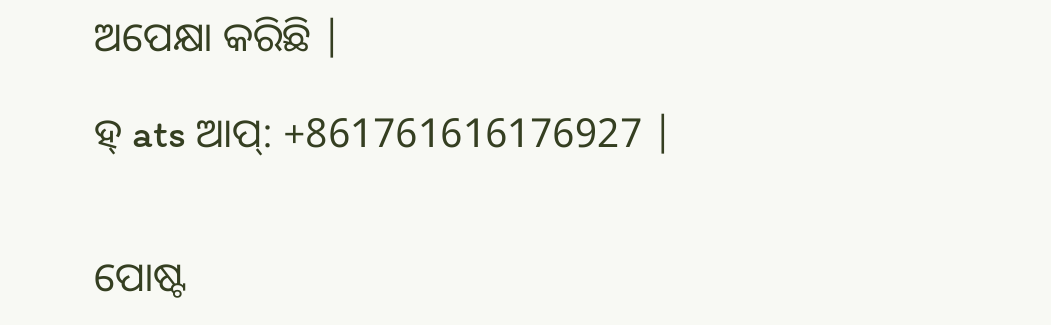ଅପେକ୍ଷା କରିଛି |

ହ୍ ats ଆପ୍: +861761616176927 |


ପୋଷ୍ଟ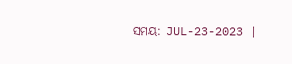ସମୟ: JUL-23-2023 |